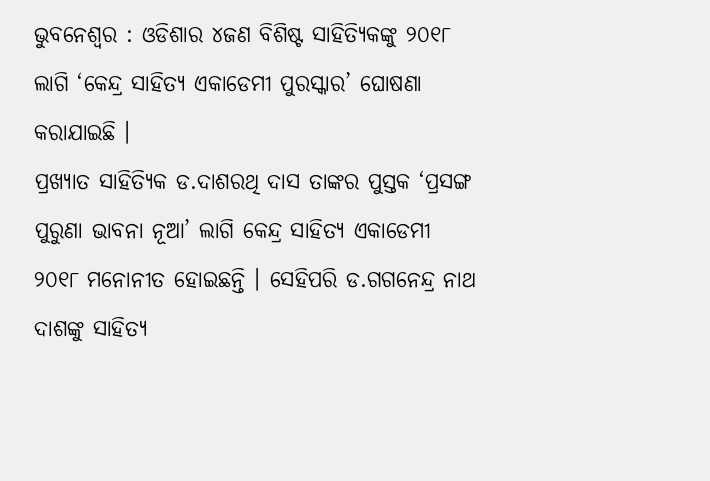ଭୁବନେଶ୍ୱର : ଓଡିଶାର ୪ଜଣ ବିଶିଷ୍ଟ ସାହିତ୍ୟିକଙ୍କୁ ୨୦୧୮ ଲାଗି ‘କେନ୍ଦ୍ର ସାହିତ୍ୟ ଏକାଡେମୀ ପୁରସ୍କାର’ ଘୋଷଣା କରାଯାଇଛି ।
ପ୍ରଖ୍ୟାତ ସାହିତ୍ୟିକ ଡ.ଦାଶରଥି ଦାସ ତାଙ୍କର ପୁସ୍ତକ ‘ପ୍ରସଙ୍ଗ ପୁରୁଣା ଭାବନା ନୂଆ’ ଲାଗି କେନ୍ଦ୍ର ସାହିତ୍ୟ ଏକାଡେମୀ ୨୦୧୮ ମନୋନୀତ ହୋଇଛନ୍ତି । ସେହିପରି ଡ.ଗଗନେନ୍ଦ୍ର ନାଥ ଦାଶଙ୍କୁ ସାହିତ୍ୟ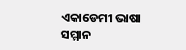ଏକାଡେମୀ ଭାଷା ସମ୍ମାନ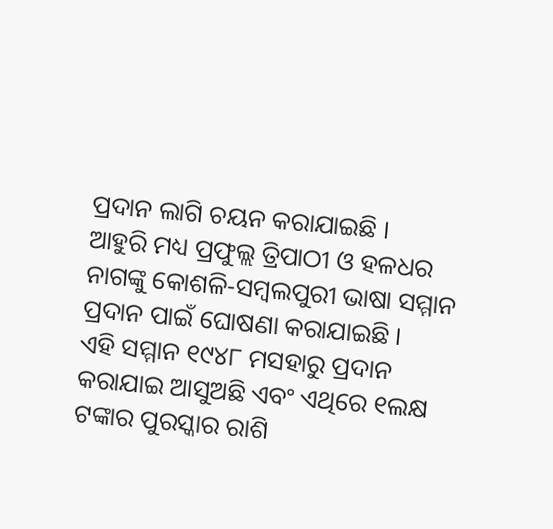ପ୍ରଦାନ ଲାଗି ଚୟନ କରାଯାଇଛି ।
ଆହୁରି ମଧ୍ୟ ପ୍ରଫୁଲ୍ଲ ତ୍ରିପାଠୀ ଓ ହଳଧର ନାଗଙ୍କୁ କୋଶଳି-ସମ୍ବଲପୁରୀ ଭାଷା ସମ୍ମାନ ପ୍ରଦାନ ପାଇଁ ଘୋଷଣା କରାଯାଇଛି ।
ଏହି ସମ୍ମାନ ୧୯୪୮ ମସହାରୁ ପ୍ରଦାନ କରାଯାଇ ଆସୁଅଛି ଏବଂ ଏଥିରେ ୧ଲକ୍ଷ ଟଙ୍କାର ପୁରସ୍କାର ରାଶି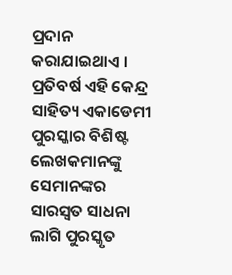ପ୍ରଦାନ କରାଯାଇଥାଏ । ପ୍ରତିବର୍ଷ ଏହି କେନ୍ଦ୍ର ସାହିତ୍ୟ ଏକାଡେମୀ ପୁରସ୍କାର ବିଶିଷ୍ଟ ଲେଖକମାନଙ୍କୁ ସେମାନଙ୍କର ସାରସ୍ୱତ ସାଧନା ଲାଗି ପୁରସ୍କୃତ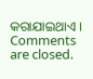କରାଯାଇଥାଏ ।
Comments are closed.